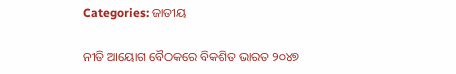Categories: ଜାତୀୟ

ନୀତି ଆୟୋଗ ବୈଠକରେ ବିକଶିତ ଭାରତ ୨୦୪୭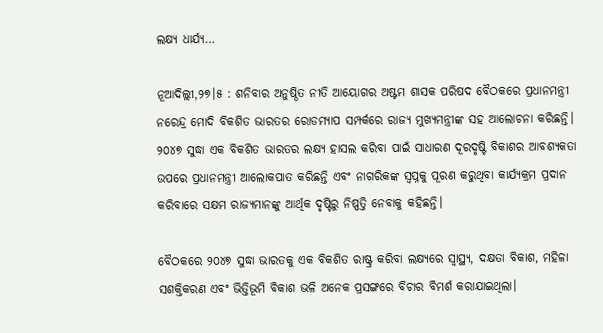ଲକ୍ଷ୍ୟ ଧାର୍ଯ୍ୟ…

ନୂଆଦିଲ୍ଲୀ,୨୭।୫ : ଶନିବାର ଅନୁଷ୍ଠିତ ନୀତି ଆୟୋଗର ଅଷ୍ଟମ ଶାସକ ପରିଷଦ ବୈଠକରେ ପ୍ରଧାନମନ୍ତ୍ରୀ ନରେନ୍ଦ୍ର ମୋଦି ବିକଶିତ ଭାରତର ରୋଡମ୍ୟାପ ସମ୍ପର୍କରେ ରାଜ୍ୟ ମୁଖ୍ୟମନ୍ତ୍ରୀଙ୍କ ସହ ଆଲୋଚନା କରିଛନ୍ତି। ୨୦୪୭ ସୁଦ୍ଧା ଏକ ବିକଶିତ ଭାରତର ଲକ୍ଷ୍ୟ ହାସଲ କରିବା ପାଇଁ ସାଧାରଣ ଦୂରଦୃଷ୍ଟି ବିକାଶର ଆବଶ୍ୟକତା ଉପରେ ପ୍ରଧାନମନ୍ତ୍ରୀ ଆଲୋକପାତ କରିଛନ୍ତି ଏବଂ ନାଗରିକଙ୍କ ସ୍ବପ୍ନକୁ ପୂରଣ କରୁଥିବା କାର୍ଯ୍ୟକ୍ରମ ପ୍ରଦାନ କରିବାରେ ସକ୍ଷମ ରାଜ୍ୟମାନଙ୍କୁ ଆର୍ଥିକ ଦୃଷ୍ଟିରୁ ନିଷ୍ପତ୍ତି ନେବାକୁ କହିଛନ୍ତି।

ବୈଠକରେ ୨୦୪୭ ସୁଦ୍ଧା ଭାରତକୁ ଏକ ବିକଶିତ ରାଷ୍ଟ୍ର କରିବା ଲକ୍ଷ୍ୟରେ ସ୍ବାସ୍ଥ୍ୟ, ଦକ୍ଷତା ବିକାଶ, ମହିଳା ସଶକ୍ତିକରଣ ଏବଂ ଭିତ୍ତିଭୂମି ବିକାଶ ଭଳି ଅନେକ ପ୍ରସଙ୍ଗରେ ବିଚାର ବିମର୍ଶ କରାଯାଇଥିଲା।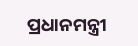ପ୍ରଧାନମନ୍ତ୍ରୀ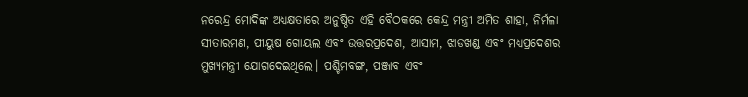ନରେନ୍ଦ୍ର ମୋଦିଙ୍କ ଅଧ୍ୟକ୍ଷତାରେ ଅନୁଷ୍ଠିତ ଏହି ବୈଠକରେ କେନ୍ଦ୍ର ମନ୍ତ୍ରୀ ଅମିତ ଶାହା, ନିର୍ମଳା ସୀତାରମଣ, ପୀୟୁଷ ଗୋୟଲ ଏବଂ ଉତ୍ତରପ୍ରଦେଶ, ଆସାମ, ଝାଡଖଣ୍ଡ ଏବଂ ମଧ୍ୟପ୍ରଦେଶର ମୁଖ୍ୟମନ୍ତ୍ରୀ ଯୋଗଦେଇଥିଲେ। ପଶ୍ଚିମବଙ୍ଗ, ପଞ୍ଜାବ ଏବଂ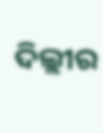ଦିଲ୍ଲୀର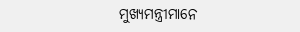ମୁଖ୍ୟମନ୍ତ୍ରୀମାନେ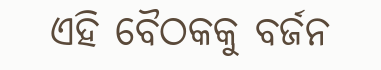ଏହି ବୈଠକକୁ ବର୍ଜନ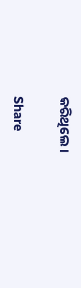କରିଥିଲେ।

Share